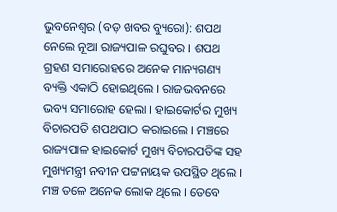ଭୁବନେଶ୍ୱର (ବଡ଼ ଖବର ବ୍ୟୁରୋ): ଶପଥ ନେଲେ ନୂଆ ରାଜ୍ୟପାଳ ରଘୁବର । ଶପଥ ଗ୍ରହଣ ସମାରୋହରେ ଅନେକ ମାନ୍ୟଗଣ୍ୟ ବ୍ୟକ୍ତି ଏକାଠି ହୋଇଥିଲେ । ରାଜଭବନରେ ଭବ୍ୟ ସମାରୋହ ହେଲା । ହାଇକୋର୍ଟର ମୁଖ୍ୟ ବିଚାରପତି ଶପଥପାଠ କରାଇଲେ । ମଞ୍ଚରେ ରାଜ୍ୟପାଳ ହାଇକୋର୍ଟ ମୁଖ୍ୟ ବିଚାରପତିଙ୍କ ସହ ମୁଖ୍ୟମନ୍ତ୍ରୀ ନବୀନ ପଟ୍ଟନାୟକ ଉପସ୍ଥିତ ଥିଲେ । ମଞ୍ଚ ତଳେ ଅନେକ ଲୋକ ଥିଲେ । ତେବେ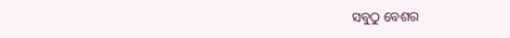ସବୁଠୁ ବେଶର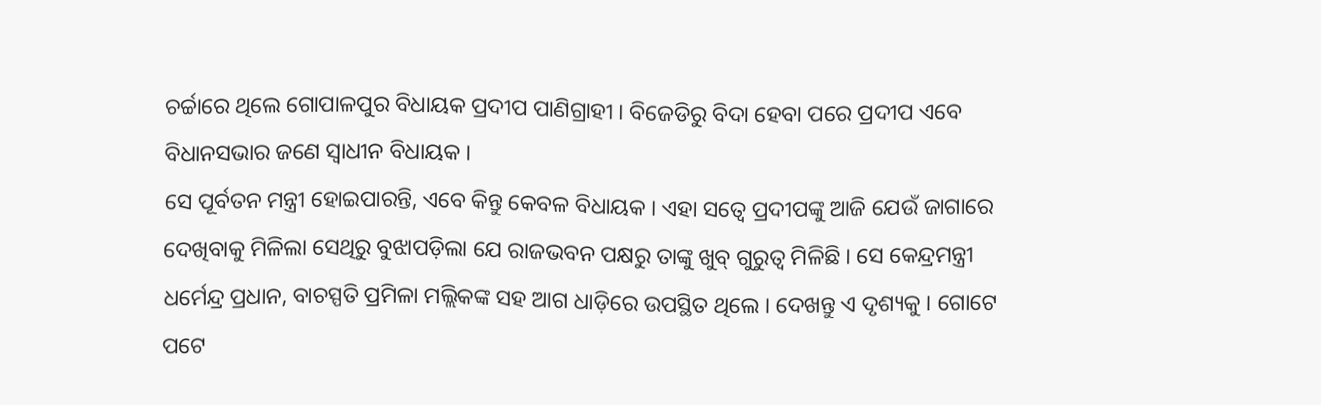ଚର୍ଚ୍ଚାରେ ଥିଲେ ଗୋପାଳପୁର ବିଧାୟକ ପ୍ରଦୀପ ପାଣିଗ୍ରାହୀ । ବିଜେଡିରୁ ବିଦା ହେବା ପରେ ପ୍ରଦୀପ ଏବେ ବିଧାନସଭାର ଜଣେ ସ୍ୱାଧୀନ ବିଧାୟକ ।
ସେ ପୂର୍ବତନ ମନ୍ତ୍ରୀ ହୋଇପାରନ୍ତି, ଏବେ କିନ୍ତୁ କେବଳ ବିଧାୟକ । ଏହା ସତ୍ୱେ ପ୍ରଦୀପଙ୍କୁ ଆଜି ଯେଉଁ ଜାଗାରେ ଦେଖିବାକୁ ମିଳିଲା ସେଥିରୁ ବୁଝାପଡ଼ିଲା ଯେ ରାଜଭବନ ପକ୍ଷରୁ ତାଙ୍କୁ ଖୁବ୍ ଗୁରୁତ୍ୱ ମିଳିଛି । ସେ କେନ୍ଦ୍ରମନ୍ତ୍ରୀ ଧର୍ମେନ୍ଦ୍ର ପ୍ରଧାନ, ବାଚସ୍ପତି ପ୍ରମିଳା ମଲ୍ଲିକଙ୍କ ସହ ଆଗ ଧାଡ଼ିରେ ଉପସ୍ଥିତ ଥିଲେ । ଦେଖନ୍ତୁ ଏ ଦୃଶ୍ୟକୁ । ଗୋଟେ ପଟେ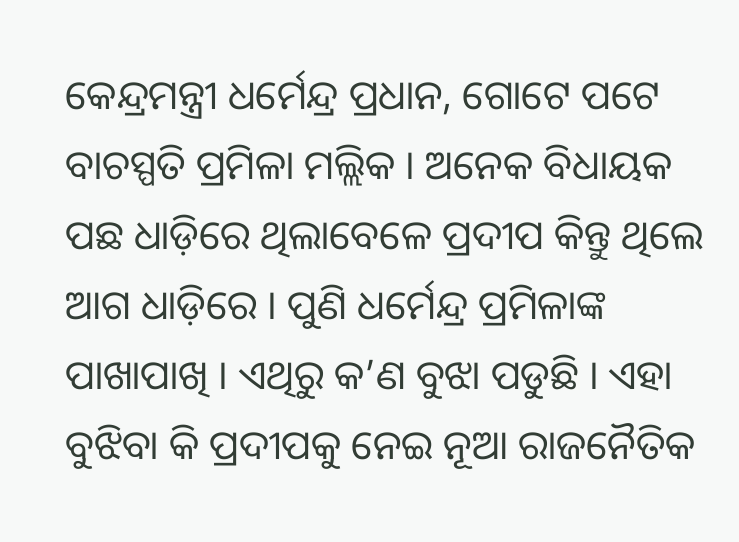କେନ୍ଦ୍ରମନ୍ତ୍ରୀ ଧର୍ମେନ୍ଦ୍ର ପ୍ରଧାନ, ଗୋଟେ ପଟେ ବାଚସ୍ପତି ପ୍ରମିଳା ମଲ୍ଲିକ । ଅନେକ ବିଧାୟକ ପଛ ଧାଡ଼ିରେ ଥିଲାବେଳେ ପ୍ରଦୀପ କିନ୍ତୁ ଥିଲେ ଆଗ ଧାଡ଼ିରେ । ପୁଣି ଧର୍ମେନ୍ଦ୍ର ପ୍ରମିଳାଙ୍କ ପାଖାପାଖି । ଏଥିରୁ କ’ଣ ବୁଝା ପଡୁଛି । ଏହା ବୁଝିବା କି ପ୍ରଦୀପକୁ ନେଇ ନୂଆ ରାଜନୈତିକ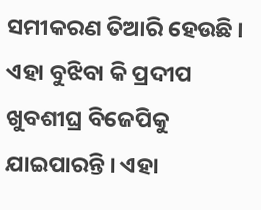ସମୀକରଣ ତିଆରି ହେଉଛି । ଏହା ବୁଝିବା କି ପ୍ରଦୀପ ଖୁବଶୀଘ୍ର ବିଜେପିକୁ ଯାଇପାରନ୍ତି । ଏହା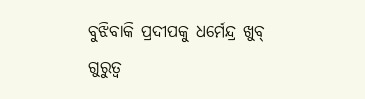ବୁଝିବାକି ପ୍ରଦୀପକୁ ଧର୍ମେନ୍ଦ୍ର ଖୁବ୍ ଗୁରୁତ୍ୱ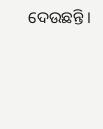ଦେଉଛନ୍ତି ।